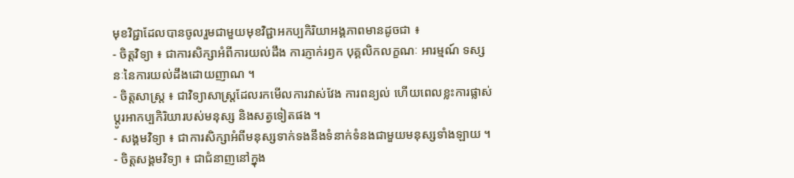មុខវិជ្ជាដែលបានចូលរួមជាមួយមុខវិជ្ជាអកប្បកិរិយាអង្គភាពមានដូចជា ៖
- ចិត្តវិទ្យា ៖ ជាការសិក្សាអំពីការយល់ដឹង ការភ្ញាក់រឭក បុគ្គលិកលក្ខណៈ អារម្មណ៍ ទស្សនៈនៃការយល់ដឹងដោយញាណ ។
- ចិត្តសាស្ត្រ ៖ ជាវិទ្យាសាស្ត្រដែលរកមើលការវាស់វែង ការពន្យល់ ហើយពេលខ្លះការផ្លាស់ប្តូរអាកប្បកិរិយារបស់មនុស្ស និងសត្វទៀតផង ។
- សង្គមវិទ្យា ៖ ជាការសិក្សាអំពីមនុស្សទាក់ទងនឹងទំនាក់ទំនងជាមួយមនុស្សទាំងឡាយ ។
- ចិត្តសង្គមវិទ្យា ៖ ជាជំនាញនៅក្នុង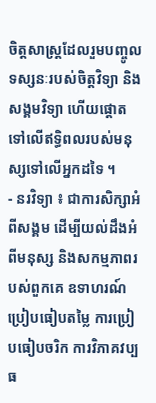ចិត្តសាស្ត្រដែលរួមបញ្ចូលទស្សនៈរបស់ចិត្តវិទ្យា និងសង្គមវិទ្យា ហើយផ្តោត ទៅលើឥទ្ធិពលរបស់មនុស្សទៅលើអ្នកដទៃ ។
- នរវិទ្យា ៖ ជាការសិក្សាអំពីសង្គម ដើម្បីយល់ដឹងអំពីមនុស្ស និងសកម្មភាពរបស់ពួកគេ ឧទាហរណ៍ ប្រៀបធៀបតម្លៃ ការប្រៀបធៀបចរិក ការវិភាគវប្បធ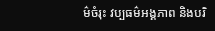ម៌ចំរុះ វប្បធម៌អង្គភាព និងបរិ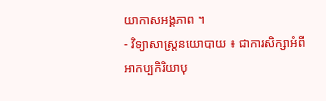យាកាសអង្គភាព ។
- វិទ្យាសាស្ត្រនយោបាយ ៖ ជាការសិក្សាអំពីអាកប្បកិរិយាបុ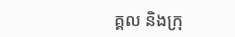គ្គល និងក្រុ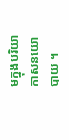មក្នុងបរិយាកាសនយោបាយ ។